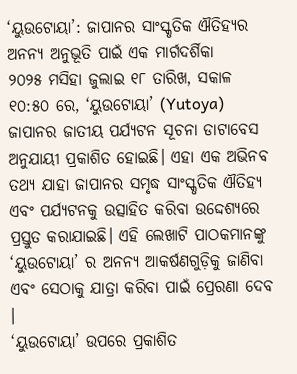‘ୟୁଉଟୋୟା’: ଜାପାନର ସାଂସ୍କୃତିକ ଐତିହ୍ୟର ଅନନ୍ୟ ଅନୁଭୂତି ପାଇଁ ଏକ ମାର୍ଗଦର୍ଶିକା
୨୦୨୫ ମସିହା ଜୁଲାଇ ୧୮ ତାରିଖ, ସକାଳ ୧୦:୫୦ ରେ, ‘ୟୁଉଟୋୟା’ (Yutoya) ଜାପାନର ଜାତୀୟ ପର୍ଯ୍ୟଟନ ସୂଚନା ଡାଟାବେସ ଅନୁଯାୟୀ ପ୍ରକାଶିତ ହୋଇଛି। ଏହା ଏକ ଅଭିନବ ତଥ୍ୟ ଯାହା ଜାପାନର ସମୃଦ୍ଧ ସାଂସ୍କୃତିକ ଐତିହ୍ୟ ଏବଂ ପର୍ଯ୍ୟଟନକୁ ଉତ୍ସାହିତ କରିବା ଉଦ୍ଦେଶ୍ୟରେ ପ୍ରସ୍ତୁତ କରାଯାଇଛି। ଏହି ଲେଖାଟି ପାଠକମାନଙ୍କୁ ‘ୟୁଉଟୋୟା’ ର ଅନନ୍ୟ ଆକର୍ଷଣଗୁଡ଼ିକୁ ଜାଣିବା ଏବଂ ସେଠାକୁ ଯାତ୍ରା କରିବା ପାଇଁ ପ୍ରେରଣା ଦେବ ।
‘ୟୁଉଟୋୟା’ ଉପରେ ପ୍ରକାଶିତ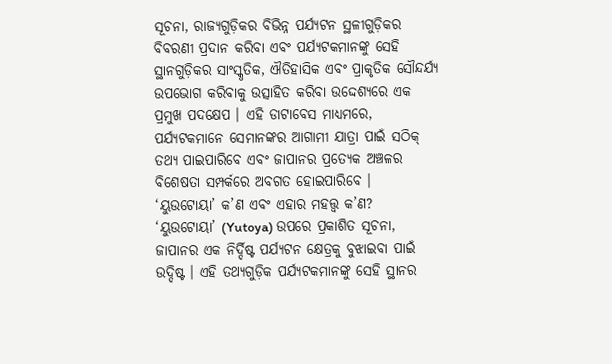ସୂଚନା, ରାଜ୍ୟଗୁଡ଼ିକର ବିଭିନ୍ନ ପର୍ଯ୍ୟଟନ ସ୍ଥଳୀଗୁଡ଼ିକର ବିବରଣୀ ପ୍ରଦାନ କରିବା ଏବଂ ପର୍ଯ୍ୟଟକମାନଙ୍କୁ ସେହି ସ୍ଥାନଗୁଡ଼ିକର ସାଂସ୍କୃତିକ, ଐତିହାସିକ ଏବଂ ପ୍ରାକୃତିକ ସୌନ୍ଦର୍ଯ୍ୟ ଉପଭୋଗ କରିବାକୁ ଉତ୍ସାହିତ କରିବା ଉଦ୍ଦେଶ୍ୟରେ ଏକ ପ୍ରମୁଖ ପଦକ୍ଷେପ । ଏହି ଡାଟାବେସ ମାଧ୍ୟମରେ, ପର୍ଯ୍ୟଟକମାନେ ସେମାନଙ୍କର ଆଗାମୀ ଯାତ୍ରା ପାଇଁ ସଠିକ୍ ତଥ୍ୟ ପାଇପାରିବେ ଏବଂ ଜାପାନର ପ୍ରତ୍ୟେକ ଅଞ୍ଚଳର ବିଶେଷତା ସମ୍ପର୍କରେ ଅବଗତ ହୋଇପାରିବେ ।
‘ୟୁଉଟୋୟା’ କ’ଣ ଏବଂ ଏହାର ମହତ୍ତ୍ୱ କ’ଣ?
‘ୟୁଉଟୋୟା’ (Yutoya) ଉପରେ ପ୍ରକାଶିତ ସୂଚନା, ଜାପାନର ଏକ ନିର୍ଦ୍ଦିଷ୍ଟ ପର୍ଯ୍ୟଟନ କ୍ଷେତ୍ରକୁ ବୁଝାଇବା ପାଇଁ ଉଦ୍ଦିଷ୍ଟ । ଏହି ତଥ୍ୟଗୁଡ଼ିକ ପର୍ଯ୍ୟଟକମାନଙ୍କୁ ସେହି ସ୍ଥାନର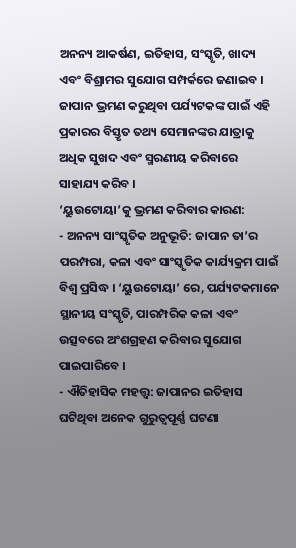ଅନନ୍ୟ ଆକର୍ଷଣ, ଇତିହାସ, ସଂସ୍କୃତି, ଖାଦ୍ୟ ଏବଂ ବିଶ୍ରାମର ସୁଯୋଗ ସମ୍ପର୍କରେ ଜଣାଇବ । ଜାପାନ ଭ୍ରମଣ କରୁଥିବା ପର୍ଯ୍ୟଟକଙ୍କ ପାଇଁ ଏହି ପ୍ରକାରର ବିସ୍ତୃତ ତଥ୍ୟ ସେମାନଙ୍କର ଯାତ୍ରାକୁ ଅଧିକ ସୁଖଦ ଏବଂ ସ୍ମରଣୀୟ କରିବାରେ ସାହାଯ୍ୟ କରିବ ।
‘ୟୁଉଟୋୟା’କୁ ଭ୍ରମଣ କରିବାର କାରଣ:
- ଅନନ୍ୟ ସାଂସ୍କୃତିକ ଅନୁଭୂତି: ଜାପାନ ତା’ର ପରମ୍ପରା, କଳା ଏବଂ ସାଂସ୍କୃତିକ କାର୍ଯ୍ୟକ୍ରମ ପାଇଁ ବିଶ୍ୱ ପ୍ରସିଦ୍ଧ । ‘ୟୁଉଟୋୟା’ ରେ, ପର୍ଯ୍ୟଟକମାନେ ସ୍ଥାନୀୟ ସଂସ୍କୃତି, ପାରମ୍ପରିକ କଳା ଏବଂ ଉତ୍ସବରେ ଅଂଶଗ୍ରହଣ କରିବାର ସୁଯୋଗ ପାଇପାରିବେ ।
- ଐତିହାସିକ ମହତ୍ତ୍ୱ: ଜାପାନର ଇତିହାସ ଘଟିଥିବା ଅନେକ ଗୁରୁତ୍ୱପୂର୍ଣ୍ଣ ଘଟଣା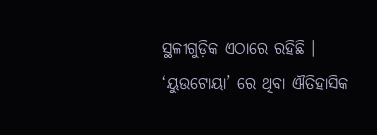ସ୍ଥଳୀଗୁଡ଼ିକ ଏଠାରେ ରହିଛି । ‘ୟୁଉଟୋୟା’ ରେ ଥିବା ଐତିହାସିକ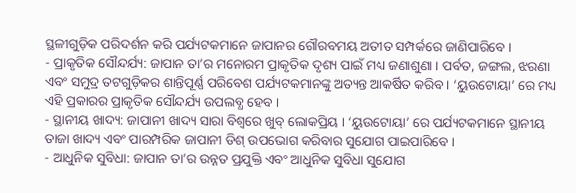ସ୍ଥଳୀଗୁଡ଼ିକ ପରିଦର୍ଶନ କରି ପର୍ଯ୍ୟଟକମାନେ ଜାପାନର ଗୌରବମୟ ଅତୀତ ସମ୍ପର୍କରେ ଜାଣିପାରିବେ ।
- ପ୍ରାକୃତିକ ସୌନ୍ଦର୍ଯ୍ୟ: ଜାପାନ ତା’ର ମନୋରମ ପ୍ରାକୃତିକ ଦୃଶ୍ୟ ପାଇଁ ମଧ୍ୟ ଜଣାଶୁଣା । ପର୍ବତ, ଜଙ୍ଗଲ, ଝରଣା ଏବଂ ସମୁଦ୍ର ତଟଗୁଡ଼ିକର ଶାନ୍ତିପୂର୍ଣ୍ଣ ପରିବେଶ ପର୍ଯ୍ୟଟକମାନଙ୍କୁ ଅତ୍ୟନ୍ତ ଆକର୍ଷିତ କରିବ । ‘ୟୁଉଟୋୟା’ ରେ ମଧ୍ୟ ଏହି ପ୍ରକାରର ପ୍ରାକୃତିକ ସୌନ୍ଦର୍ଯ୍ୟ ଉପଲବ୍ଧ ହେବ ।
- ସ୍ଥାନୀୟ ଖାଦ୍ୟ: ଜାପାନୀ ଖାଦ୍ୟ ସାରା ବିଶ୍ୱରେ ଖୁବ୍ ଲୋକପ୍ରିୟ । ‘ୟୁଉଟୋୟା’ ରେ ପର୍ଯ୍ୟଟକମାନେ ସ୍ଥାନୀୟ ତାଜା ଖାଦ୍ୟ ଏବଂ ପାରମ୍ପରିକ ଜାପାନୀ ଡିଶ୍ ଉପଭୋଗ କରିବାର ସୁଯୋଗ ପାଇପାରିବେ ।
- ଆଧୁନିକ ସୁବିଧା: ଜାପାନ ତା’ର ଉନ୍ନତ ପ୍ରଯୁକ୍ତି ଏବଂ ଆଧୁନିକ ସୁବିଧା ସୁଯୋଗ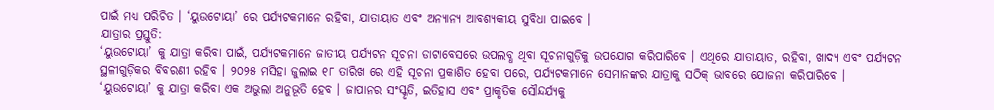ପାଇଁ ମଧ୍ୟ ପରିଚିତ । ‘ୟୁଉଟୋୟା’ ରେ ପର୍ଯ୍ୟଟକମାନେ ରହିବା, ଯାତାୟାତ ଏବଂ ଅନ୍ୟାନ୍ୟ ଆବଶ୍ୟକୀୟ ସୁବିଧା ପାଇବେ ।
ଯାତ୍ରାର ପ୍ରସ୍ତୁତି:
‘ୟୁଉଟୋୟା’ କୁ ଯାତ୍ରା କରିବା ପାଇଁ, ପର୍ଯ୍ୟଟକମାନେ ଜାତୀୟ ପର୍ଯ୍ୟଟନ ସୂଚନା ଡାଟାବେସରେ ଉପଲବ୍ଧ ଥିବା ସୂଚନାଗୁଡ଼ିକୁ ଉପଯୋଗ କରିପାରିବେ । ଏଥିରେ ଯାତାୟାତ, ରହିବା, ଖାଦ୍ୟ ଏବଂ ପର୍ଯ୍ୟଟନ ସ୍ଥଳୀଗୁଡ଼ିକର ବିବରଣୀ ରହିବ । ୨୦୨୫ ମସିହା ଜୁଲାଇ ୧୮ ତାରିଖ ରେ ଏହି ସୂଚନା ପ୍ରକାଶିତ ହେବା ପରେ, ପର୍ଯ୍ୟଟକମାନେ ସେମାନଙ୍କର ଯାତ୍ରାକୁ ସଠିକ୍ ଭାବରେ ଯୋଜନା କରିପାରିବେ ।
‘ୟୁଉଟୋୟା’ କୁ ଯାତ୍ରା କରିବା ଏକ ଅଭୁଲା ଅନୁଭୂତି ହେବ । ଜାପାନର ସଂସ୍କୃତି, ଇତିହାସ ଏବଂ ପ୍ରାକୃତିକ ସୌନ୍ଦର୍ଯ୍ୟକୁ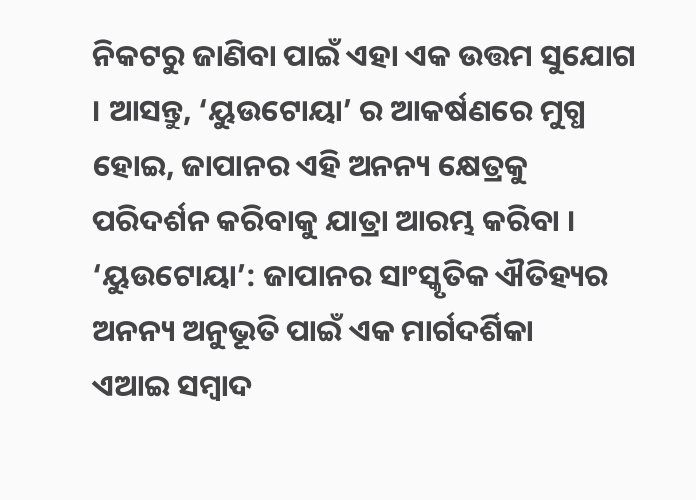ନିକଟରୁ ଜାଣିବା ପାଇଁ ଏହା ଏକ ଉତ୍ତମ ସୁଯୋଗ । ଆସନ୍ତୁ, ‘ୟୁଉଟୋୟା’ ର ଆକର୍ଷଣରେ ମୁଗ୍ଧ ହୋଇ, ଜାପାନର ଏହି ଅନନ୍ୟ କ୍ଷେତ୍ରକୁ ପରିଦର୍ଶନ କରିବାକୁ ଯାତ୍ରା ଆରମ୍ଭ କରିବା ।
‘ୟୁଉଟୋୟା’: ଜାପାନର ସାଂସ୍କୃତିକ ଐତିହ୍ୟର ଅନନ୍ୟ ଅନୁଭୂତି ପାଇଁ ଏକ ମାର୍ଗଦର୍ଶିକା
ଏଆଇ ସମ୍ବାଦ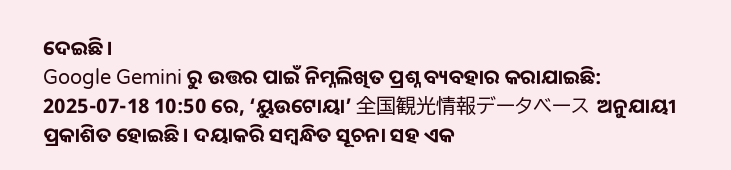ଦେଇଛି।
Google Gemini ରୁ ଉତ୍ତର ପାଇଁ ନିମ୍ନଲିଖିତ ପ୍ରଶ୍ନ ବ୍ୟବହାର କରାଯାଇଛି:
2025-07-18 10:50 ରେ, ‘ୟୁଉଟୋୟା’ 全国観光情報データベース ଅନୁଯାୟୀ ପ୍ରକାଶିତ ହୋଇଛି। ଦୟାକରି ସମ୍ବନ୍ଧିତ ସୂଚନା ସହ ଏକ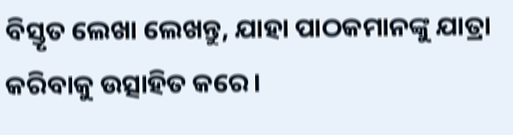ବିସ୍ତୃତ ଲେଖା ଲେଖନ୍ତୁ, ଯାହା ପାଠକମାନଙ୍କୁ ଯାତ୍ରା କରିବାକୁ ଉତ୍ସାହିତ କରେ।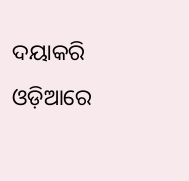ଦୟାକରି ଓଡ଼ିଆରେ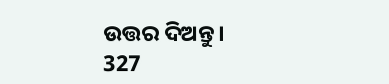ଉତ୍ତର ଦିଅନ୍ତୁ।
327